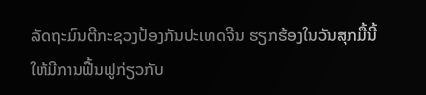ລັດຖະມົນຕີກະຊວງປ້ອງກັນປະເທດຈີນ ຮຽກຮ້ອງໃນວັນສຸກມື້ນີ້
ໃຫ້ມີການຟື້ນຟູກ່ຽວກັບ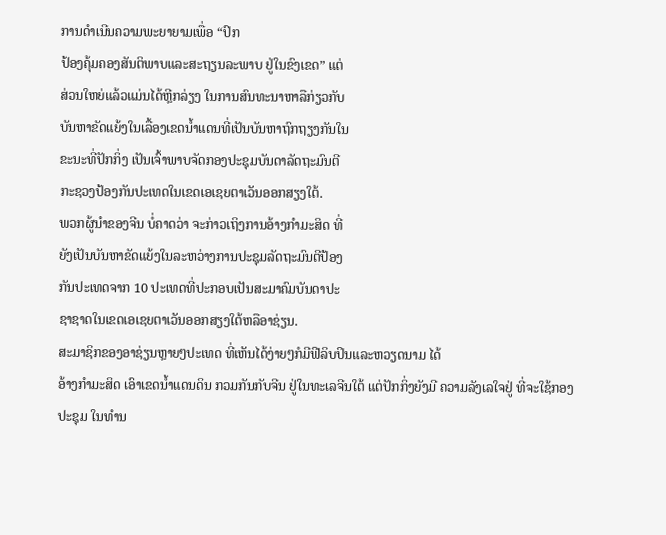ການດຳເນີນຄວາມພະຍາຍາມເພື່ອ “ປົກ
ປ້ອງຄຸ້ມຄອງສັນຕິພາບແລະສະຖຽນລະພາບ ຢູ່ໃນຂົງເຂດ” ແຕ່
ສ່ວນໃຫຍ່ແລ້ວແມ່ນໄດ້ຫຼີກລ່ຽງ ໃນການສົນທະນາຫາລືກ່ຽວກັບ
ບັນຫາຂັດແຍ້ງໃນເລື້ອງເຂດນ້ຳແດນທີ່ເປັນບັນຫາຖົກຖຽງກັນໃນ
ຂະນະທີ່ປັກກິ່ງ ເປັນເຈົ້າພາບຈັດກອງປະຊຸມບັນດາລັດຖະມົນຕີ
ກະຊວງປ້ອງກັນປະເທດໃນເຂດເອເຊຍຕາເວັນອອກສຽງໃຕ້.
ພວກຜູ້ນຳຂອງຈີນ ບໍ່ຄາດວ່າ ຈະກ່າວເຖິງການອ້າງກຳມະສິດ ທີ່
ຍັງເປັນບັນຫາຂັດແຍ້ງໃນລະຫວ່າງການປະຊຸມລັດຖະມົນຕີປ້ອງ
ກັນປະເທດຈາກ 10 ປະເທດທີ່ປະກອບເປັນສະມາຄົມບັນດາປະ
ຊາຊາດໃນເຂດເອເຊຍຕາເວັນອອກສຽງໃຕ້ຫລືອາຊ່ຽນ.
ສະມາຊິກຂອງອາຊ່ຽນຫຼາຍໆປະເທດ ທີ່ເຫັນໄດ້ງ່າຍໆກໍມີຟີລິບປິນແລະຫວຽດນາມ ໄດ້
ອ້າງກຳມະສິດ ເອົາເຂດນ້ຳແດນດິນ ກວມກັນກັບຈີນ ຢູ່ໃນທະເລຈີນໃຕ້ ແຕ່ປັກກິ່ງຍັງມີ ຄວາມລັງເລໃຈຢູ່ ທີ່ຈະໃຊ້ກອງປະຊຸມ ໃນທຳນ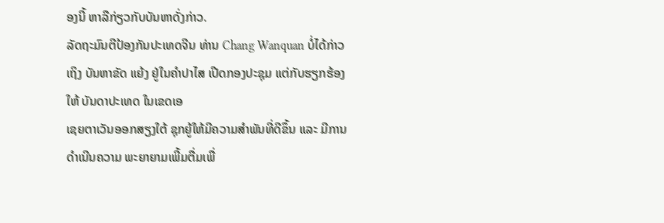ອງນີ້ ຫາລືກ່ຽວກັບບັນຫາດັ່ງກ່າວ.
ລັດຖະມົນຕີປ້ອງກັນປະເທດຈີນ ທ່ານ Chang Wanquan ບໍ່ໄດ້ກ່າວເຖິງ ບັນຫາຂັດ ແຍ້ງ ຢູ່ໃນຄຳປາໄສ ເປີດກອງປະຊຸມ ແຕ່ກັບຮຽກຮ້ອງໃຫ້ ບັນດາປະເທດ ໃນເຂດເອ
ເຊຍຕາເວັນອອກສຽງໃຕ້ ຊຸກຍູ້ໃຫ້ມີຄວາມສຳພັນທີ່ດີຂຶ້ນ ແລະ ມີການດຳເນີນຄວາມ ພະຍາຍາມເພີ້ມຕື່ມເພື່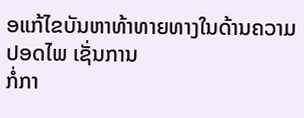ອແກ້ໄຂບັນຫາທ້າທາຍທາງໃນດ້ານຄວາມປອດໄພ ເຊັ່ນການ
ກໍ່ກາ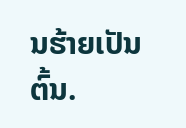ນຮ້າຍເປັນຕົ້ນ.